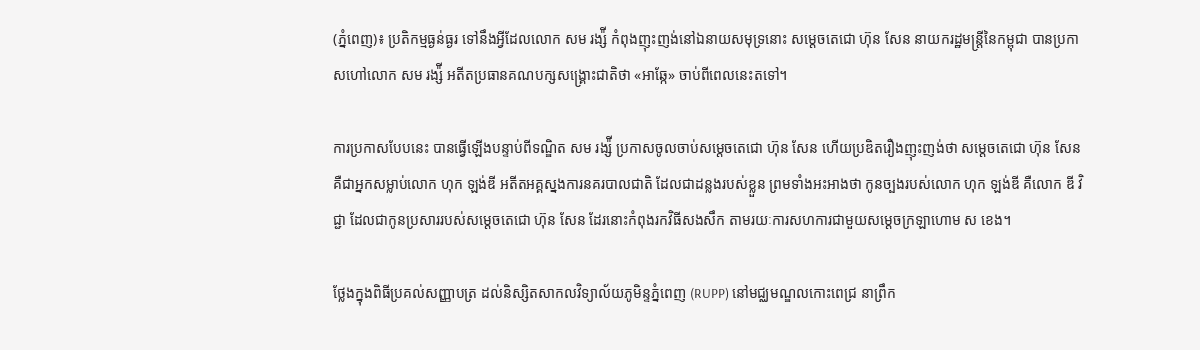(ភ្នំពេញ)៖ ប្រតិកម្មធ្ងន់ធ្ងរ ទៅនឹងអ្វីដែលលោក សម រង្ស៉ី កំពុងញុះញង់នៅឯនាយសមុទ្រនោះ សម្តេចតេជោ ហ៊ុន សែន នាយករដ្ឋមន្រ្តីនៃកម្ពុជា បានប្រកាសហៅលោក សម រង្ស៉ី អតីតប្រធានគណបក្សសង្រ្គោះជាតិថា «អាឆ្កែ» ចាប់ពីពេលនេះតទៅ។

ការប្រកាសបែបនេះ បានធ្វើឡើងបន្ទាប់ពីទណ្ឌិត សម រង្ស៉ី ប្រកាសចូលចាប់សម្តេចតេជោ ហ៊ុន សែន ហើយប្រឌិតរឿងញុះញង់ថា សម្តេចតេជោ ហ៊ុន សែន គឺជាអ្នកសម្លាប់លោក ហុក ឡង់ឌី អតីតអគ្គស្នងការនគរបាលជាតិ ដែលជាដន្លងរបស់ខ្លួន ព្រមទាំងអះអាងថា កូនច្បងរបស់លោក ហុក ឡង់ឌី គឺលោក ឌី វិជ្ជា ដែលជាកូនប្រសាររបស់សម្តេចតេជោ ហ៊ុន សែន ដែរនោះកំពុងរកវិធីសងសឹក តាមរយៈការសហការជាមួយសម្តេចក្រឡាហោម ស ខេង។

ថ្លែងក្នុងពិធីប្រគល់សញ្ញាបត្រ ដល់និស្សិតសាកលវិទ្យាល័យភូមិន្ទភ្នំពេញ (RUPP) នៅមជ្ឈមណ្ឌលកោះពេជ្រ នាព្រឹក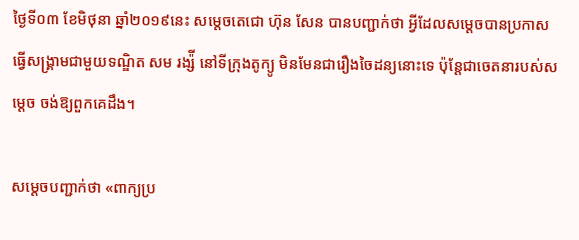ថ្ងៃទី០៣ ខែមិថុនា ឆ្នាំ២០១៩នេះ សម្តេចតេជោ ហ៊ុន សែន បានបញ្ជាក់ថា អ្វីដែលសម្តេចបានប្រកាសធ្វើសង្គ្រាមជាមួយទណ្ឌិត សម រង្ស៉ី នៅទីក្រុងតូក្យូ មិនមែនជារឿងចៃដន្យនោះទេ ប៉ុន្តែជាចេតនារបស់សម្តេច ចង់ឱ្យពួកគេដឹង។

សម្តេចបញ្ជាក់ថា «ពាក្យប្រ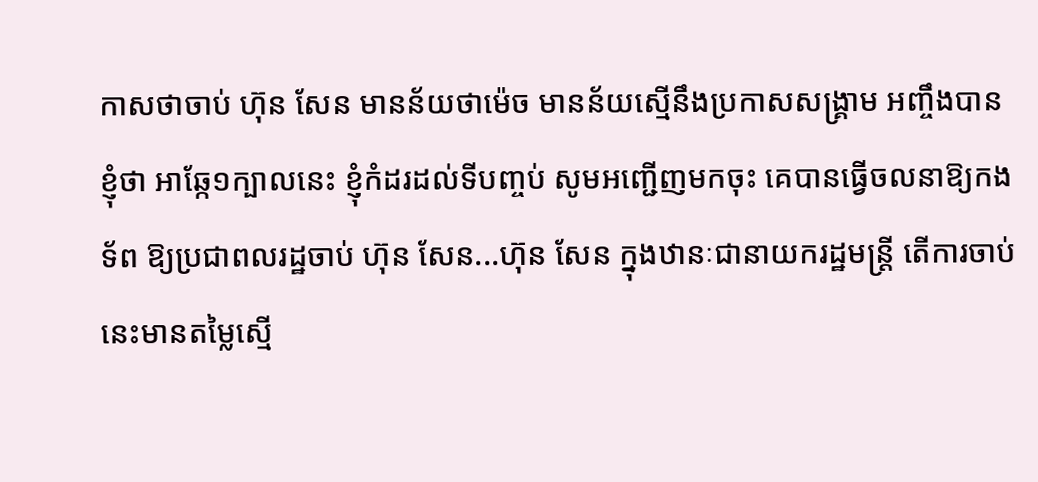កាសថាចាប់ ហ៊ុន សែន មានន័យថាម៉េច មានន័យស្មើនឹងប្រកាសសង្គ្រាម អញ្ចឹងបានខ្ញុំថា អាឆ្កែ១ក្បាលនេះ ខ្ញុំកំដរដល់ទីបញ្ចប់ សូមអញ្ជើញមកចុះ គេបានធ្វើចលនាឱ្យកងទ័ព ឱ្យប្រជាពលរដ្ឋចាប់ ហ៊ុន សែន...ហ៊ុន សែន ក្នុងឋានៈជានាយករដ្ឋមន្រ្តី តើការចាប់នេះមានតម្លៃស្មើ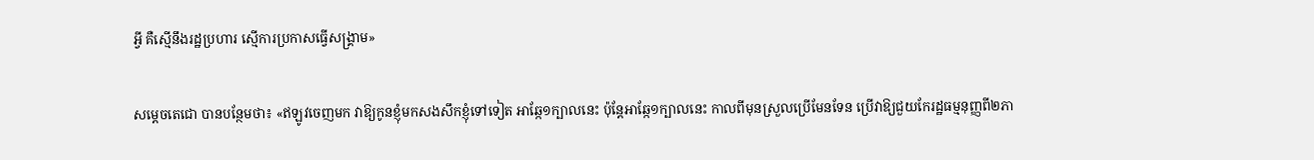អ្វី គឺស្មើនឹងរដ្ឋប្រហារ ស្មើការប្រកាសធ្វើសង្រ្គាម»

សម្តេចតេជោ បានបន្ថែមថា៖ «ឥឡូវចេញមក វាឱ្យកូនខ្ញុំមកសងសឹកខ្ញុំទៅទៀត អាឆ្កែ១ក្បាលនេះ ប៉ុន្តែអាឆ្កែ១ក្បាលនេះ កាលពីមុនស្រួលប្រើមែនទែន ប្រើវាឱ្យជួយកែរដ្ឋធម្មនុញ្ញពី២ភា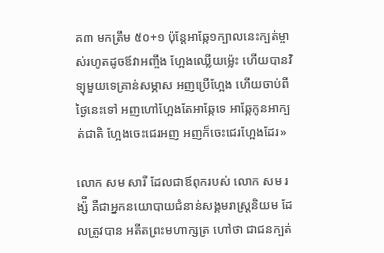គ៣ មកត្រឹម ៥០+១ ប៉ុន្តែអាឆ្កែ១ក្បាលនេះក្បត់ម្ចាស់រហូតដូចឪវាអញ្ចឹង ហ្អែងឈ្លើយម្ល៉េះ ហើយបានវិទ្យុមួយទេគ្រាន់សម្ភាស អញប្រើហ្អែង ហើយចាប់ពីថ្ងៃនេះទៅ អញហៅហ្អែងតែអាឆ្កែទេ អាឆ្កែកូនអាក្បត់ជាតិ ហ្អែងចេះជេរអញ អញក៏ចេះជេរហ្អែងដែរ»

លោក សម សារី ដែលជាឪពុករបស់ លោក សម រង្ស៉ី គឺជាអ្នកនយោបាយជំនាន់សង្គមរាស្រ្តនិយម ដែលត្រូវបាន អតីតព្រះមហាក្សត្រ ហៅថា ជាជនក្បត់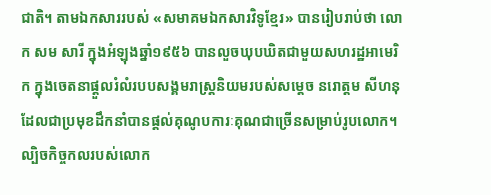ជាតិ។ តាមឯកសាររបស់ «សមាគមឯកសារវិទូខ្មែរ» បានរៀបរាប់ថា លោក សម សារី ក្នុងអំឡុងឆ្នាំ១៩៥៦ បានលួចឃុបឃិតជាមួយសហរដ្ឋអាមេរិក ក្នុងចេតនាផ្តួលរំលំរបបសង្គមរាស្រ្តនិយមរបស់សម្តេច នរោត្តម សីហនុ ដែលជាប្រមុខដឹកនាំបានផ្តល់គុណូបការៈគុណជាច្រើនសម្រាប់រូបលោក។ ល្បិចកិច្ចកលរបស់លោក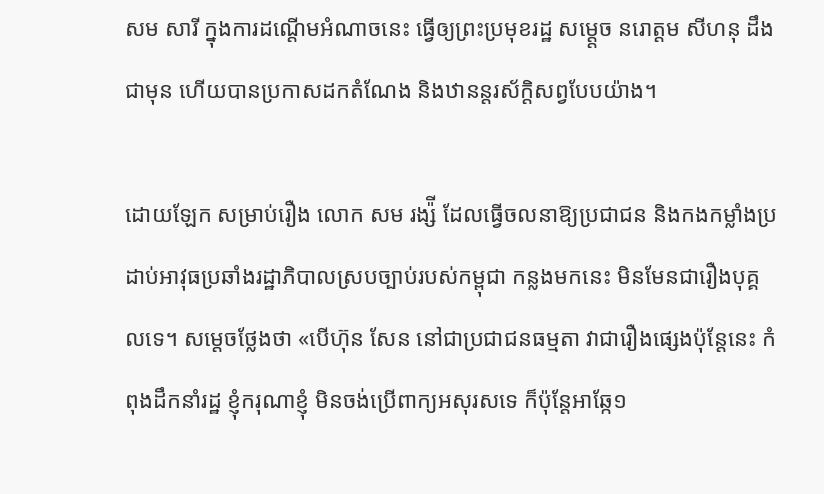សម សារី ក្នុងការដណ្តើមអំណាចនេះ ធ្វើឲ្យព្រះប្រមុខរដ្ឋ សម្ត្តេច នរោត្តម សីហនុ ដឹងជាមុន ហើយបានប្រកាសដកតំណែង និងឋានន្តរស័ក្តិសព្វបែបយ៉ាង។

ដោយឡែក សម្រាប់រឿង លោក សម រង្ស៉ី ដែលធ្វើចលនាឱ្យប្រជាជន និងកងកម្លាំងប្រដាប់អាវុធប្រឆាំងរដ្ឋាភិបាលស្របច្បាប់របស់កម្ពុជា កន្លងមកនេះ មិនមែនជារឿងបុគ្គលទេ។ សម្តេចថ្លែងថា «បើហ៊ុន សែន នៅជាប្រជាជនធម្មតា វាជារឿងផ្សេងប៉ុន្តែនេះ កំពុងដឹកនាំរដ្ឋ ខ្ញុំករុណាខ្ញុំ មិនចង់ប្រើពាក្យអសុរសទេ ក៏ប៉ុន្តែអាឆ្កែ១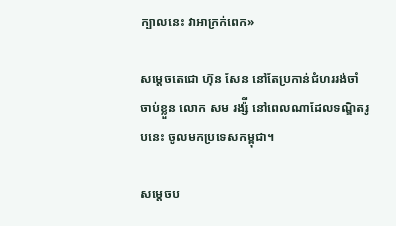ក្បាលនេះ វាអាក្រក់ពេក»

សម្តេចតេជោ ហ៊ុន សែន នៅតែប្រកាន់ជំហររង់ចាំចាប់ខ្លួន លោក សម រង្ស៉ី នៅពេលណាដែលទណ្ឌិតរូបនេះ ចូលមកប្រទេសកម្ពុជា។

សម្តេចប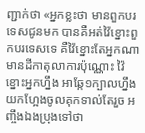ញ្ជាក់ថា «អ្នកខ្លះថា មានពួកបរទេសជូនមក បានគឺអត់វ៉ៃខ្នោះពួកបរទេសទេ គឺវ៉ៃខ្នោះតែអ្នកណា មានដីកាតុលាការប៉ុណ្ណោះ វ៉ៃខ្នោះអ្នកហ្នឹង អាឆ្កែ១ក្បាលហ្នឹង យកហ្អែងចូលគុកទាល់តែរួច អញ្ចឹងឯងប្រុងទៅថា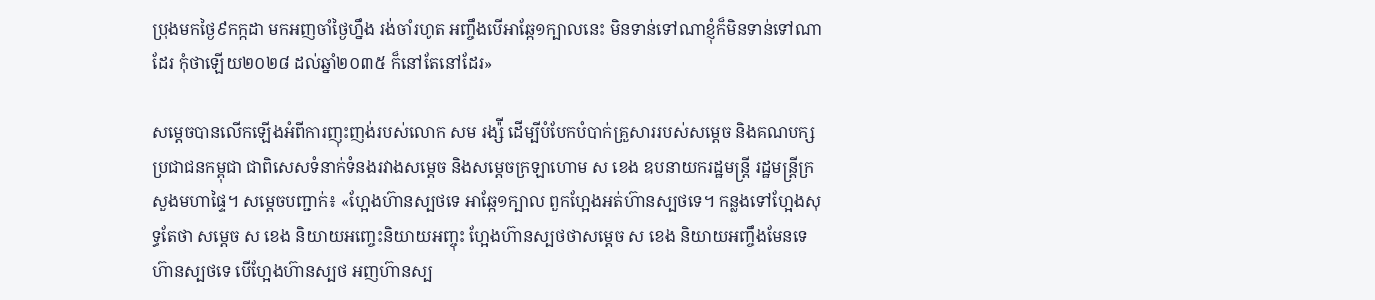ប្រុងមកថ្ងៃ៩កក្កដា មកអញចាំថ្ងៃហ្នឹង រង់ចាំរហូត អញ្ចឹងបើអាឆ្កែ១ក្បាលនេះ មិនទាន់ទៅណាខ្ញុំក៏មិនទាន់ទៅណាដែរ កុំថាឡើយ២០២៨ ដល់ឆ្នាំ២០៣៥ ក៏នៅតែនៅដែរ»

សម្តេចបានលើកឡើងអំពីការញុះញង់របស់លោក សម រង្ស៉ី ដើម្បីបំបែកបំបាក់គ្រួសាររបស់សម្តេច និងគណបក្សប្រជាជនកម្ពុជា ជាពិសេសទំនាក់ទំនងរវាងសម្តេច និងសម្តេចក្រឡាហោម ស ខេង ឧបនាយករដ្ឋមន្រ្តី រដ្ឋមន្រ្តីក្រសួងមហាផ្ទៃ។ សម្តេចបញ្ជាក់៖ «ហ្អែងហ៊ានស្បថទេ អាឆ្កែ១ក្បាល ពួកហ្អែងអត់ហ៊ានស្បថទេ។ កន្លងទៅហ្អែងសុទ្ធតែថា សម្តេច ស ខេង និយាយអញ្ចេះនិយាយអញ្ចុះ ហ្អែងហ៊ានស្បថថាសម្តេច ស ខេង និយាយអញ្ចឹងមែនទេ ហ៊ានស្បថទេ បើហ្អែងហ៊ានស្បថ អញហ៊ានស្ប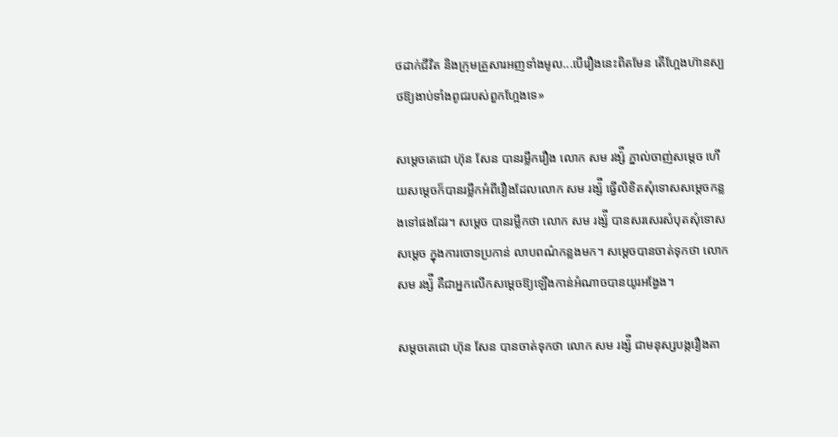ថដាក់ជីវិត និងក្រុមគ្រួសារអញទាំងមូល...បើរឿងនេះពិតមែន តើហ្អែងហ៊ានស្បថឱ្យងាប់ទាំងពូជរបស់ពួកហ្អែងទេ»

សម្តេចតេជោ ហ៊ុន សែន បានរម្លឹករឿង លោក សម រង្ស៉ី ភ្នាល់ចាញ់សម្តេច ហើយសម្តេចក៏បានរម្លឹកអំពីរឿងដែលលោក សម រង្ស៉ី ធ្វើលិខិតសុំទោសសម្តេចកន្លងទៅផងដែរ។ សម្តេច បានរម្លឹកថា លោក សម រង្ស៉ី បានសរសេរសំបុតសុំទោសសម្តេច ក្នុងការចោទប្រកាន់ លាបពណ៌កន្លងមក។ សម្តេចបានចាត់ទុកថា លោក សម រង្ស៉ី គឺជាអ្នកលើកសម្តេចឱ្យឡើងកាន់អំណាចបានយូរអង្វែង។

សម្តចតេជោ ហ៊ុន សែន បានចាត់ទុកថា លោក សម រង្ស៉ី ជាមនុស្សបង្ករឿងតា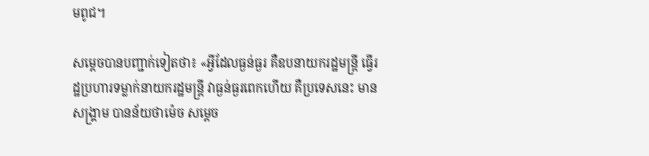មពូជ។

សម្តេចបានបញ្ជាក់ទៀតថា៖ «អ្វីដែលធ្ងន់ធ្ងរ គឺឧបនាយករដ្ឋមន្រ្តី ធ្វើរដ្ឋប្រហារទម្លាក់នាយករដ្ឋមន្រ្តី វាធ្ងន់ធ្ងរពេកហើយ គឺប្រទេសនេះ មានសង្គ្រាម បានន័យថាម៉េច សម្តេច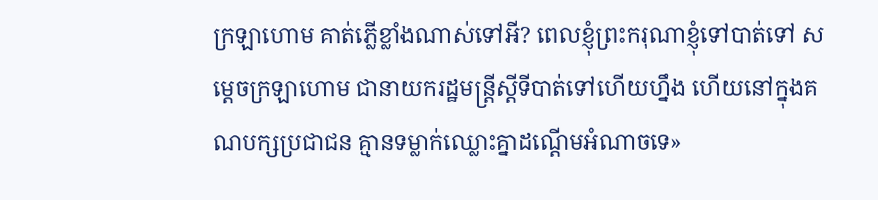ក្រឡាហោម គាត់ភ្លើខ្លាំងណាស់ទៅអី? ពេលខ្ញុំព្រះករុណាខ្ញុំទៅបាត់ទៅ សម្តេចក្រឡាហោម ជានាយករដ្ឋមន្រ្តីស្តីទីបាត់ទៅហើយហ្នឹង ហើយនៅក្នុងគណបក្សប្រជាជន គ្មានទម្លាក់ឈ្លោះគ្នាដណ្តើមអំណាចទេ»